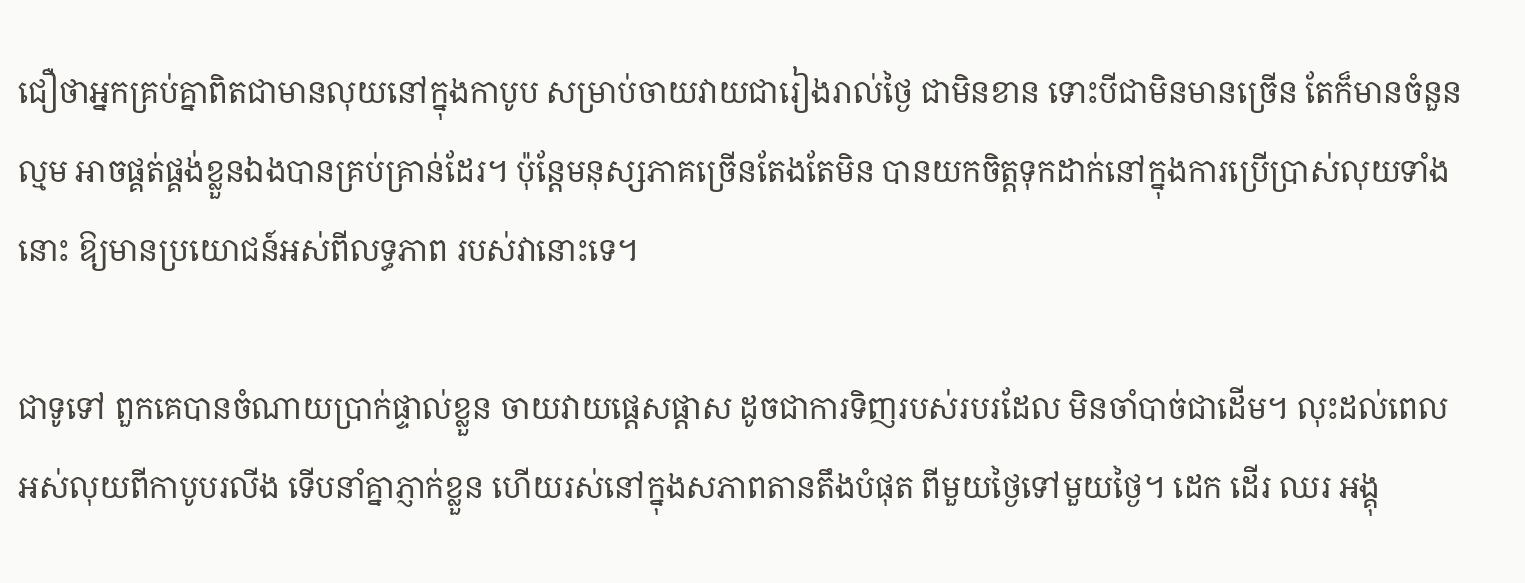ជឿថាអ្នកគ្រប់គ្នាពិតជាមានលុយនៅក្នុងកាបូប សម្រាប់ចាយវាយជារៀងរាល់ថ្ងៃ ជាមិនខាន ទោះបីជាមិនមានច្រើន តែក៏មានចំនួនល្មម អាចផ្គត់ផ្គង់ខ្លួនឯងបានគ្រប់គ្រាន់ដែរ។ ប៉ុន្តែមនុស្សភាគច្រើនតែងតែមិន បានយកចិត្តទុកដាក់នៅក្នុងការប្រើប្រាស់លុយទាំងនោះ ឱ្យមានប្រយោជន៍អស់ពីលទ្ធភាព របស់វានោះទេ។

ជាទូទៅ ពួកគេបានចំណាយប្រាក់ផ្ទាល់ខ្លួន ចាយវាយផ្តេសផ្តាស ដូចជាការទិញរបស់របរដែល មិនចាំបាច់ជាដើម។ លុះដល់ពេលអស់លុយពីកាបូបរលីង ទើបនាំគ្នាភ្ញាក់ខ្លួន ហើយរស់នៅក្នុងសភាពតានតឹងបំផុត ពីមួយថ្ងៃទៅមួយថ្ងៃ។ ដេក ដើរ ឈរ អង្គុ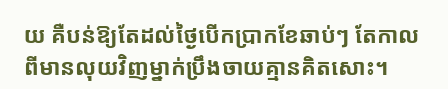យ គឺបន់ឱ្យតែដល់ថ្ងៃបើកប្រាកខែឆាប់ៗ តែកាលពីមានលុយវិញម្នាក់ប្រឹងចាយគ្មានគិតសោះ។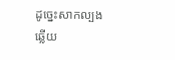ដូច្នេះសាកល្បងឆ្លើយ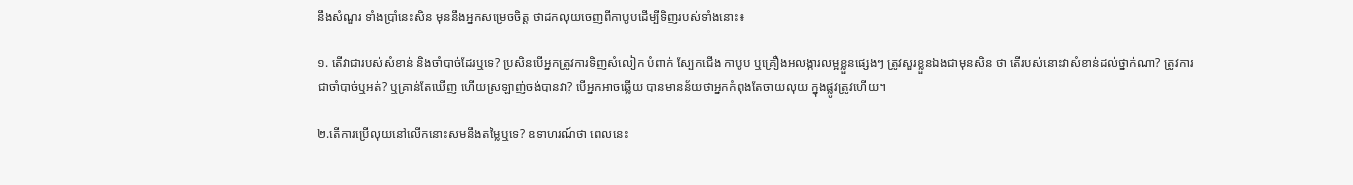នឹងសំណួរ ទាំងប្រាំនេះសិន មុននឹងអ្នកសម្រេចចិត្ត ថាដកលុយចេញពីកាបូបដើម្បីទិញរបស់ទាំងនោះ៖

១. តើវាជារបស់សំខាន់ និងចាំបាច់ដែរឬទេ? ប្រសិនបើអ្នកត្រូវការទិញសំលៀក បំពាក់ ស្បែកជើង កាបូប ឬគ្រឿងអលង្ការលម្អខ្លួនផ្សេងៗ ត្រូវសួរខ្លួនឯងជាមុនសិន ថា តើរបស់នោះវាសំខាន់ដល់ថ្នាក់ណា? ត្រូវការជាចាំបាច់ឬអត់? ឬគ្រាន់តែឃើញ ហើយស្រឡាញ់ចង់បានវា? បើអ្នកអាចឆ្លើយ បានមានន័យថាអ្នកកំពុងតែចាយលុយ ក្នុងផ្លូវត្រូវហើយ។

២.តើការប្រើលុយនៅលើកនោះសមនឹងតម្លៃឬទេ? ឧទាហរណ៍ថា ពេលនេះ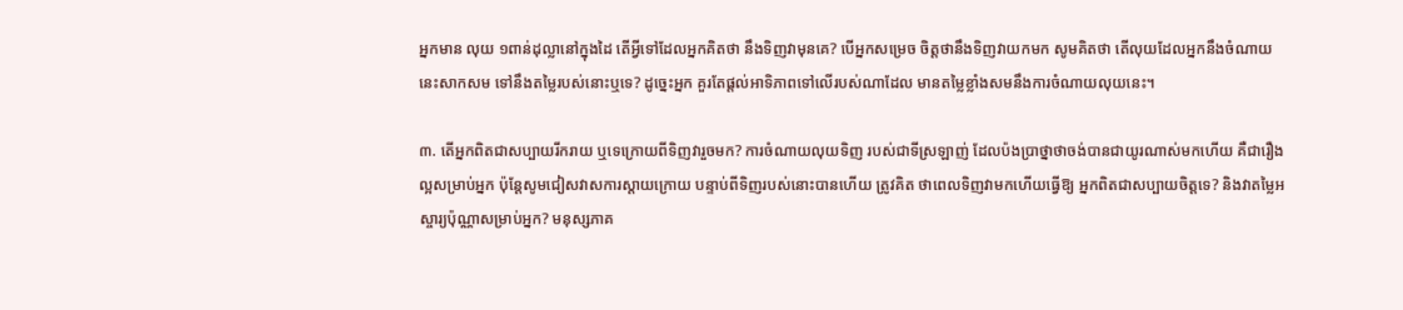អ្នកមាន លុយ ១ពាន់ដុល្លានៅក្នុងដៃ តើអ្វីទៅដែលអ្នកគិតថា នឹងទិញវាមុនគេ? បើអ្នកសម្រេច ចិត្តថានឹងទិញវាយកមក សូមគិតថា តើលុយដែលអ្នកនឹងចំណាយនេះសាកសម ទៅនឹងតម្លៃរបស់នោះឬទេ? ដូច្នេះអ្នក គួរតែផ្តល់អាទិភាពទៅលើរបស់ណាដែល មានតម្លៃខ្លាំងសមនឹងការចំណាយលុយនេះ។

៣. តើអ្នកពិតជាសប្បាយរីករាយ ឬទេក្រោយពីទិញវារួចមក? ការចំណាយលុយទិញ របស់ជាទីស្រឡាញ់ ដែលប៉ងប្រាថ្នាថាចង់បានជាយូរណាស់មកហើយ គឺជារឿងល្អសម្រាប់អ្នក ប៉ុន្តែសូមជៀសវាសការស្តាយក្រោយ បន្ទាប់ពីទិញរបស់នោះបានហើយ ត្រូវគិត ថាពេលទិញវាមកហើយធ្វើឱ្យ អ្នកពិតជាសប្បាយចិត្តទេ? និងវាតម្លៃអស្ចារ្យប៉ុណ្ណាសម្រាប់អ្នក? មនុស្សភាគ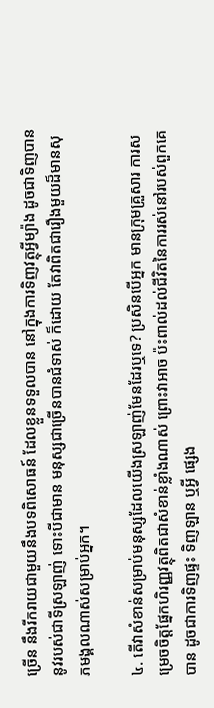ច្រើន នឹងរីករាយជាមួយនឹងបទពិសោធន៍ ដែលខ្លួនទទួលបាន នៅក្នុងការទិញវត្ថុអ្វីម្យ៉ាង ដូចជាទិញបាននូវរបស់ជាទីស្រឡាញ់ ទោះបីជាមាន មនុស្សជាច្រើនបានជំទាស់ ក៏ដោយ តែវាពិតជារឿងមួយដ៏មានសុភមង្គលណាស់សម្រាប់អ្នក។

៤. តើវាសំខាន់សម្រាប់មនុស្សដែលយើងស្រឡាញ់មែនដែរឬទេ? ប្រសិនបើអ្នក មានក្រុមគ្រួសារ ការសម្រេចចិត្តផ្នែកហិរញ្ញវត្ថុពិតជាសំខាន់ខ្លាំងណាស់ ព្រោះវាអាច ប៉ះពាល់ដល់ជីវិតនៃការរស់នៅរបស់ពួកគេបាន ដូចជាការទិញផ្ទះ ទិញឡាន ឬអ្វី ផ្សេង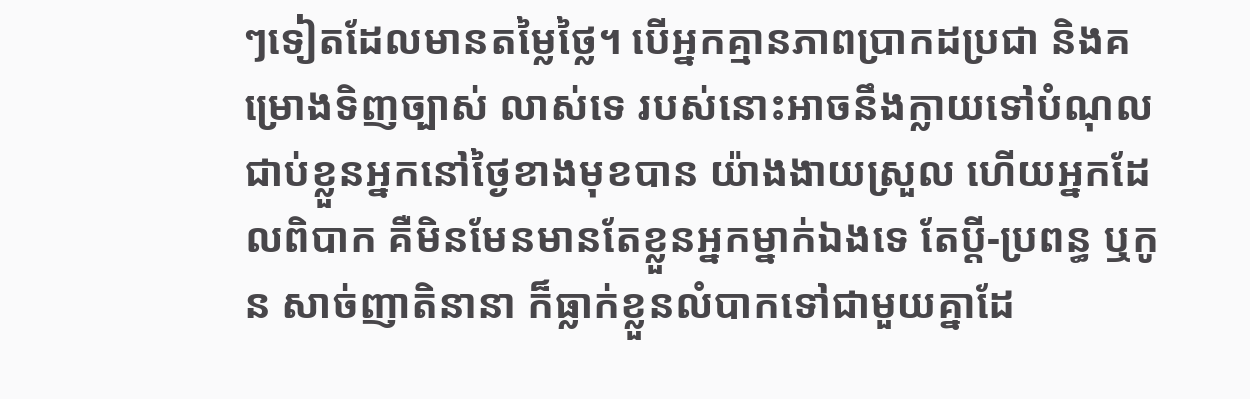ៗទៀតដែលមានតម្លៃថ្លៃ។ បើអ្នកគ្មានភាពប្រាកដប្រជា និងគម្រោងទិញច្បាស់ លាស់ទេ របស់នោះអាចនឹងក្លាយទៅបំណុលជាប់ខ្លួនអ្នកនៅថ្ងៃខាងមុខបាន យ៉ាងងាយស្រួល ហើយអ្នកដែលពិបាក គឺមិនមែនមានតែខ្លួនអ្នកម្នាក់ឯងទេ តែប្តី-ប្រពន្ធ ឬកូន សាច់ញាតិនានា ក៏ធ្លាក់ខ្លួនលំបាកទៅជាមួយគ្នាដែ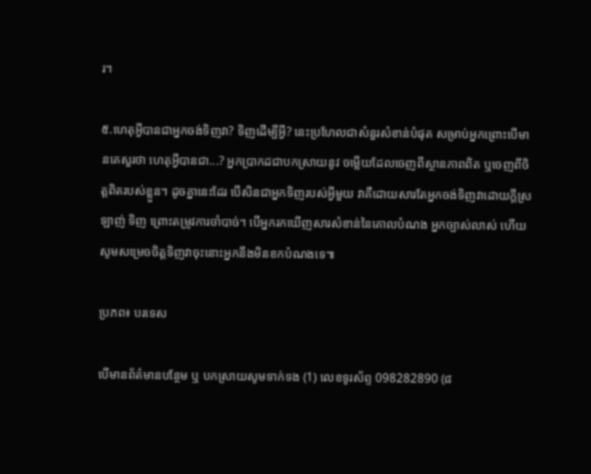រ។

៥.ហេតុអ្វីបានជាអ្នកចង់ទិញវា? ទិញដើម្បីអ្វី? នេះប្រហែលជាសំនួរសំខាន់បំផុត សម្រាប់អ្នកព្រោះបើមានគេសួរថា ហេតុអ្វីបានជា...? អ្នកប្រាកដជាបកស្រាយនូវ ចម្លើយដែលចេញពីស្ថានភាពពិត ឬចេញពីចិត្តពិតរបស់ខ្លួន។ ដូចគ្នានេះដែរ បើសិនជាអ្នកទិញរបស់អ្វីមួយ វាគឺដោយសារតែអ្នកចង់ទិញវាដោយក្ដីស្រឡាញ់ ទិញ ព្រោះតម្រូវការចាំបាច់។ បើអ្នករកឃើញសារសំខាន់នៃគោលបំណង អ្នកច្បាស់លាស់ ហើយ សូមសម្រេចចិត្តទិញវាចុះនោះអ្នកនឹងមិនខកបំណងទេ៕

ប្រភព៖ បរទេស

បើមានព័ត៌មានបន្ថែម ឬ បកស្រាយសូមទាក់ទង (1) លេខទូរស័ព្ទ 098282890 (៨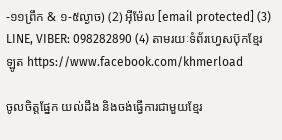-១១ព្រឹក & ១-៥ល្ងាច) (2) អ៊ីម៉ែល [email protected] (3) LINE, VIBER: 098282890 (4) តាមរយៈទំព័រហ្វេសប៊ុកខ្មែរឡូត https://www.facebook.com/khmerload

ចូលចិត្តផ្នែក យល់ដឹង និងចង់ធ្វើការជាមួយខ្មែរ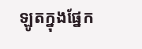ឡូតក្នុងផ្នែក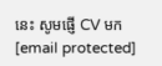នេះ សូមផ្ញើ CV មក [email protected]